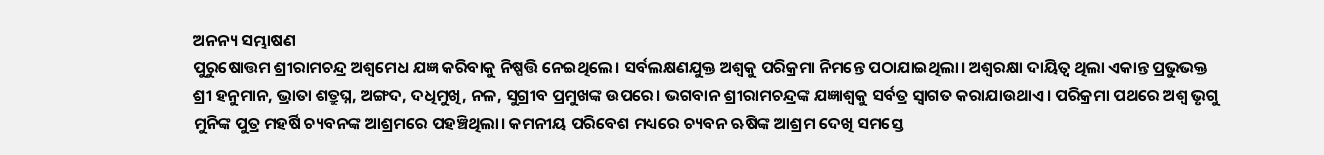ଅନନ୍ୟ ସମ୍ଭାଷଣ
ପୁରୁଷୋତ୍ତମ ଶ୍ରୀରାମଚନ୍ଦ୍ର ଅଶ୍ବମେଧ ଯଜ୍ଞ କରିବାକୁ ନିଷ୍ପତ୍ତି ନେଇଥିଲେ। ସର୍ବଲକ୍ଷଣଯୁକ୍ତ ଅଶ୍ବକୁ ପରିକ୍ରମା ନିମନ୍ତେ ପଠାଯାଇଥିଲା। ଅଶ୍ବରକ୍ଷା ଦାୟିତ୍ବ ଥିଲା ଏକାନ୍ତ ପ୍ରଭୁଭକ୍ତ ଶ୍ରୀ ହନୁମାନ, ଭ୍ରାତା ଶତ୍ରୁଘ୍ନ, ଅଙ୍ଗଦ, ଦଧିମୁଖି, ନଳ, ସୁଗ୍ରୀବ ପ୍ରମୁଖଙ୍କ ଉପରେ। ଭଗବାନ ଶ୍ରୀରାମଚନ୍ଦ୍ରଙ୍କ ଯଜ୍ଞାଶ୍ବକୁ ସର୍ବତ୍ର ସ୍ବାଗତ କରାଯାଉଥାଏ। ପରିକ୍ରମା ପଥରେ ଅଶ୍ବ ଭୃଗୁ ମୁନିଙ୍କ ପୁତ୍ର ମହର୍ଷି ଚ୍ୟବନଙ୍କ ଆଶ୍ରମରେ ପହଞ୍ଚିଥିଲା। କମନୀୟ ପରିବେଶ ମଧ୍ୟରେ ଚ୍ୟବନ ଋଷିଙ୍କ ଆଶ୍ରମ ଦେଖି ସମସ୍ତେ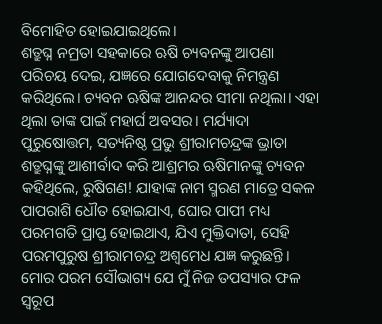ବିମୋହିତ ହୋଇଯାଇଥିଲେ।
ଶତ୍ରୁଘ୍ନ ନମ୍ରତା ସହକାରେ ଋଷି ଚ୍ୟବନଙ୍କୁ ଆପଣା ପରିଚୟ ଦେଇ, ଯଜ୍ଞରେ ଯୋଗଦେବାକୁ ନିମନ୍ତ୍ରଣ କରିଥିଲେ। ଚ୍ୟବନ ଋଷିଙ୍କ ଆନନ୍ଦର ସୀମା ନଥିଲା। ଏହା ଥିଲା ତାଙ୍କ ପାଇଁ ମହାର୍ଘ ଅବସର। ମର୍ଯ୍ୟାଦା ପୁରୁଷୋତ୍ତମ, ସତ୍ୟନିଷ୍ଠ ପ୍ରଭୁ ଶ୍ରୀରାମଚନ୍ଦ୍ରଙ୍କ ଭ୍ରାତା ଶତ୍ରୁଘ୍ନଙ୍କୁ ଆଶୀର୍ବାଦ କରି ଆଶ୍ରମର ଋଷିମାନଙ୍କୁ ଚ୍ୟବନ କହିଥିଲେ, ରୁଷିଗଣ! ଯାହାଙ୍କ ନାମ ସ୍ମରଣ ମାତ୍ରେ ସକଳ ପାପରାଶି ଧୌତ ହୋଇଯାଏ, ଘୋର ପାପୀ ମଧ୍ୟ ପରମଗତି ପ୍ରାପ୍ତ ହୋଇଥାଏ, ଯିଏ ମୁକ୍ତିଦାତା, ସେହି ପରମପୁରୁଷ ଶ୍ରୀରାମଚନ୍ଦ୍ର ଅଶ୍ବମେଧ ଯଜ୍ଞ କରୁଛନ୍ତି। ମୋର ପରମ ସୌଭାଗ୍ୟ ଯେ ମୁଁ ନିଜ ତପସ୍ୟାର ଫଳ ସ୍ବରୂପ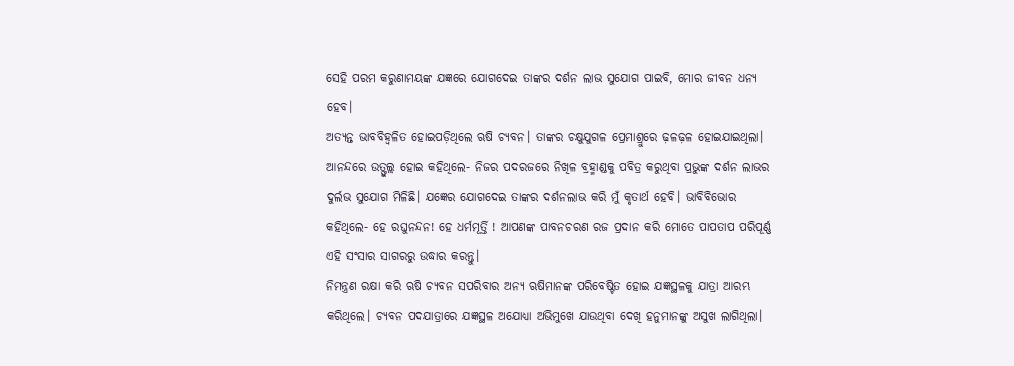ସେହି ପରମ କରୁଣାମୟଙ୍କ ଯଜ୍ଞରେ ଯୋଗଦେଇ ତାଙ୍କର ଦର୍ଶନ ଲାଭ ସୁଯୋଗ ପାଇବି, ମୋର ଜୀବନ ଧନ୍ୟ ହେବ।
ଅତ୍ୟନ୍ତ ଭାବବିହ୍ବଳିତ ହୋଇପଡ଼ିଥିଲେ ଋଷି ଚ୍ୟବନ। ତାଙ୍କର ଚକ୍ଷୁଯୁଗଳ ପ୍ରେମାଶ୍ରୁରେ ଢ଼ଳଢ଼ଳ ହୋଇଯାଇଥିଲା। ଆନନ୍ଦରେ ଉତ୍ଫୁଲ୍ଲ ହୋଇ କହିଥିଲେ- ନିଜର ପଦରଜରେ ନିଖିଳ ବ୍ରହ୍ମାଣ୍ଡକୁ ପବିତ୍ର କରୁଥିବା ପ୍ରଭୁଙ୍କ ଦର୍ଶନ ଲାଭର ଦୁର୍ଲଭ ସୁଯୋଗ ମିଳିଛି। ଯଜ୍ଞେର ଯୋଗଦେଇ ତାଙ୍କର ଦର୍ଶନଲାଭ କରି ମୁଁ କୃତାର୍ଥ ହେବି। ଭାବିବିଭୋର କହିଥିଲେ- ହେ ରଘୁନନ୍ଦନ! ହେ ଧର୍ମମୂର୍ତ୍ତି ! ଆପଣଙ୍କ ପାବନଚରଣ ରଜ ପ୍ରଦାନ କରି ମୋତେ ପାପତାପ ପରିପୂର୍ଣ୍ଣ ଏହି ସଂସାର ସାଗରରୁ ଉଦ୍ଧାର କରନ୍ତୁ।
ନିମନ୍ତ୍ରଣ ରକ୍ଷା କରି ଋଷି ଚ୍ୟବନ ସପରିବାର ଅନ୍ୟ ଋଷିମାନଙ୍କ ପରିବେଷ୍ଟିତ ହୋଇ ଯଜ୍ଞସ୍ଥଳକୁ ଯାତ୍ରା ଆରମ୍ଭ କରିଥିଲେ। ଚ୍ୟବନ ପଦଯାତ୍ରାରେ ଯଜ୍ଞସ୍ଥଳ ଅଯୋଧ୍ୟା ଅଭିମୁଖେ ଯାଉଥିବା ଦେଖି ହନୁମାନଙ୍କୁ ଅସୁଖ ଲାଗିଥିଲା।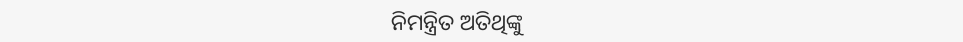ନିମନ୍ତ୍ରିତ ଅତିଥିଙ୍କୁ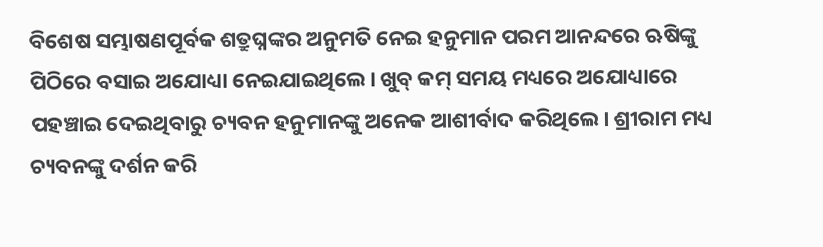ବିଶେଷ ସମ୍ଭାଷଣପୂର୍ବକ ଶତ୍ରୁଘ୍ନଙ୍କର ଅନୁମତି ନେଇ ହନୁମାନ ପରମ ଆନନ୍ଦରେ ଋଷିଙ୍କୁ ପିଠିରେ ବସାଇ ଅଯୋଧ୍ୟା ନେଇଯାଇଥିଲେ। ଖୁବ୍ କମ୍ ସମୟ ମଧ୍ୟରେ ଅଯୋଧ୍ୟାରେ ପହଞ୍ଚାଇ ଦେଇଥିବାରୁ ଚ୍ୟବନ ହନୁମାନଙ୍କୁ ଅନେକ ଆଶୀର୍ବାଦ କରିଥିଲେ। ଶ୍ରୀରାମ ମଧ୍ୟ ଚ୍ୟବନଙ୍କୁ ଦର୍ଶନ କରି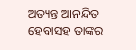ଅତ୍ୟନ୍ତ ଆନନ୍ଦିତ ହେବାସହ ତାଙ୍କର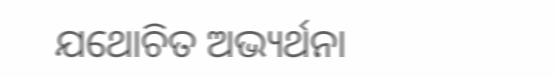ଯଥୋଚିତ ଅଭ୍ୟର୍ଥନା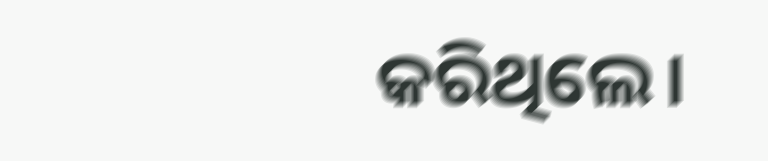କରିଥିଲେ।